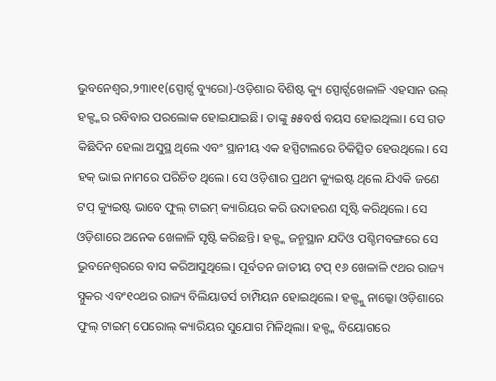ଭୁବନେଶ୍ୱର,୨୩ା୧୧(ସ୍ପୋର୍ଟ୍ସ ବ୍ୟୁରୋ)-ଓଡ଼ିଶାର ବିଶିଷ୍ଟ କ୍ୟୁ ସ୍ପୋର୍ଟ୍ସଖେଳାଳି ଏହସାନ ଉଲ୍ ହକ୍ଙ୍କର ରବିବାର ପରଲୋକ ହୋଇଯାଇଛି। ତାଙ୍କୁ ୫୫ବର୍ଷ ବୟସ ହୋଇଥିଲା। ସେ ଗତ କିଛିଦିନ ହେଲା ଅସୁସ୍ଥ ଥିଲେ ଏବଂ ସ୍ଥାନୀୟ ଏକ ହସ୍ପିଟାଲରେ ଚିକିତ୍ସିତ ହେଉଥିଲେ। ସେ ହକ୍ ଭାଇ ନାମରେ ପରିଚିତ ଥିଲେ। ସେ ଓଡ଼ିଶାର ପ୍ରଥମ କ୍ୟୁଇଷ୍ଟ ଥିଲେ ଯିଏକି ଜଣେ ଟପ୍ କ୍ୟୁଇଷ୍ଟ ଭାବେ ଫୁଲ୍ ଟାଇମ୍ କ୍ୟାରିୟର କରି ଉଦାହରଣ ସୃଷ୍ଟି କରିଥିଲେ। ସେ ଓଡ଼ିଶାରେ ଅନେକ ଖେଳାଳି ସୃଷ୍ଟି କରିଛନ୍ତି। ହକ୍ଙ୍କ ଜନ୍ମସ୍ଥାନ ଯଦିଓ ପଶ୍ଚିମବଙ୍ଗରେ ସେ ଭୁବନେଶ୍ୱରରେ ବାସ କରିଆସୁଥିଲେ। ପୂର୍ବତନ ଜାତୀୟ ଟପ୍ ୧୬ ଖେଳାଳି ୯ଥର ରାଜ୍ୟ ସ୍ନୁକର ଏବଂ୧୦ଥର ରାଜ୍ୟ ବିଲିୟାଡର୍ସ ଚାମ୍ପିୟନ ହୋଇଥିଲେ। ହକ୍ଙ୍କୁ ନାଲ୍କୋ ଓଡ଼ିଶାରେ ଫୁଲ୍ ଟାଇମ୍ ପେରୋଲ୍ କ୍ୟାରିୟର ସୁଯୋଗ ମିଳିଥିଲା। ହକ୍ଙ୍କ ବିୟୋଗରେ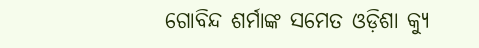ଗୋବିନ୍ଦ ଶର୍ମାଙ୍କ ସମେତ ଓଡ଼ିଶା କ୍ୟୁ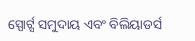ସ୍ପୋର୍ଟ୍ସ ସମୁଦାୟ ଏବଂ ବିଲିୟାଡର୍ସ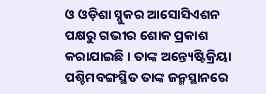ଓ ଓଡ଼ିଶା ସ୍ନୁକର ଆସୋସିଏଶନ ପକ୍ଷରୁ ଗଭୀର ଶୋକ ପ୍ରକାଶ କରାଯାଇଛି। ତାଙ୍କ ଅନ୍ତ୍ୟେଷ୍ଟିକ୍ରିୟା ପଶ୍ଚିମବଙ୍ଗସ୍ଥିତ ତାଙ୍କ ଜନ୍ମସ୍ଥାନରେ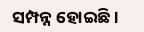ସମ୍ପନ୍ନ ହୋଇଛି।